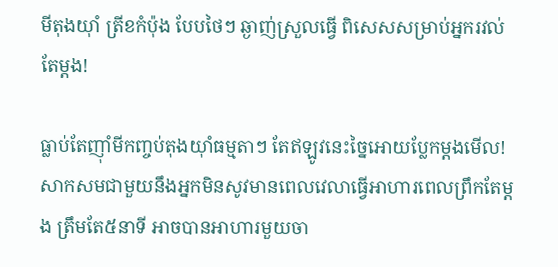មីតុងយ៉ាំ ត្រីខកំប៉ុង បែបថៃៗ ឆ្ងាញ់ស្រួលធ្វើ ពិសេសសម្រាប់អ្នករវល់តែម្តង!

ធ្លាប់តែញ៉ាំមីកញ្ចប់តុងយ៉ាំធម្មតាៗ តែឥឡូវនេះច្នៃអោយប្លែកម្តងមើល! សាកសមជាមួយនឹងអ្នកមិនសូវមានពេលវេលាធ្វើអាហារពេលព្រឹកតែម្តង ត្រឹមតែ៥នាទី អាចបានអាហារមួយចា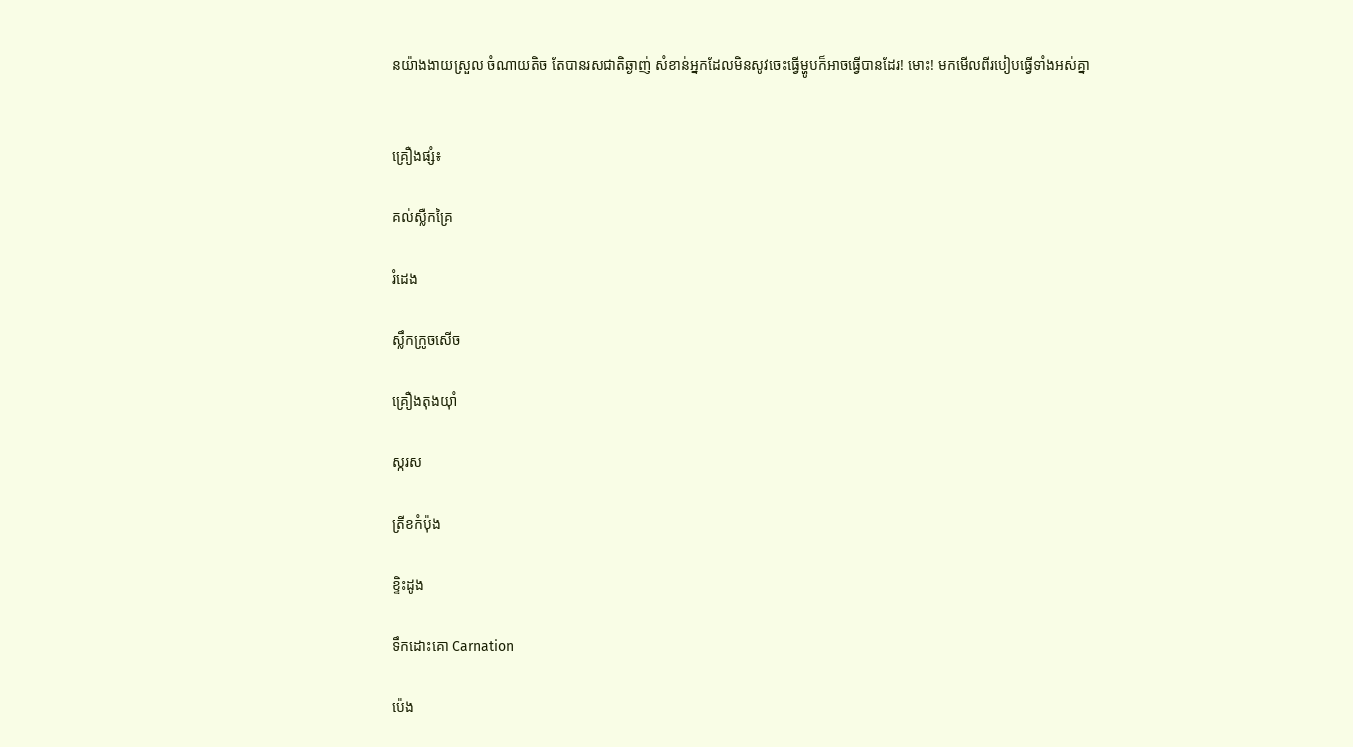នយ៉ាងងាយស្រួល ចំណាយតិច តែបានរសជាតិឆ្ងាញ់ សំខាន់អ្នកដែលមិនសូវចេះធ្វើម្ហូបក៏អាចធ្វើបានដែរ! មោះ! មកមើលពីរបៀបធ្វើទាំងអស់គ្នា


គ្រឿងផ្សំ៖

គល់ស្លឺកគ្រៃ

រំដេង

ស្លឹកក្រូចសើច

គ្រឿងតុងយ៉ាំ

ស្ករស

ត្រីខកំប៉ុង

ខ្ទិះដូង

ទឹកដោះគោ Carnation

ប៉េង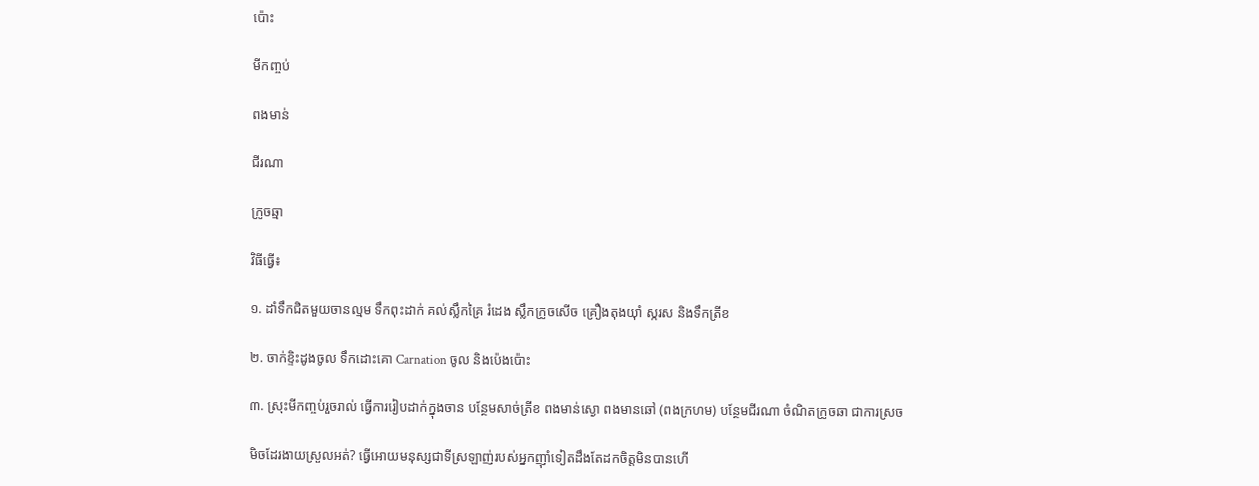ប៉ោះ

មីកញ្ចប់

ពងមាន់

ជីរណា

ក្រូចឆ្មា

វិធីធ្វើ៖

១. ដាំទឹកជិតមួយចានល្មម ទឹកពុះដាក់ គល់ស្លឹកគ្រៃ រំដេង ស្លឹកក្រូចសើច គ្រឿងតុងយ៉ាំ ស្ករស និងទឹកត្រីខ

២. ចាក់ខ្ទិះដូងចូល ទឹកដោះគោ Carnation ចូល និងប៉េងប៉ោះ

៣. ស្រុះមីកញ្ចប់រួចរាល់ ធ្វើការរៀបដាក់ក្នុងចាន បន្ថែមសាច់ត្រីខ ពងមាន់ស្ងោ ពងមានឆៅ (ពងក្រហម) បន្ថែមជីរណា ចំណិតក្រូចឆា ជាការស្រច

មិចដែរងាយស្រួលអត់? ធ្វើអោយមនុស្សជាទីស្រឡាញ់របស់អ្នកញ៉ាំទៀតដឹងតែដកចិត្តមិនបានហើ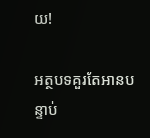យ!

អត្ថបទគួរតែអានបន្ទាប់